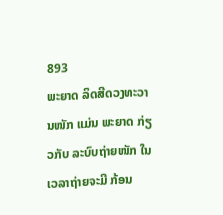893
ພະຍາດ ລິດສີດວງທະວານໜັກ ແມ່ນ ພະຍາດ ກ່ຽວກັບ ລະບົບຖ່າຍໜັກ ໃນເວລາຖ່າຍຈະມີ ກ້ອນ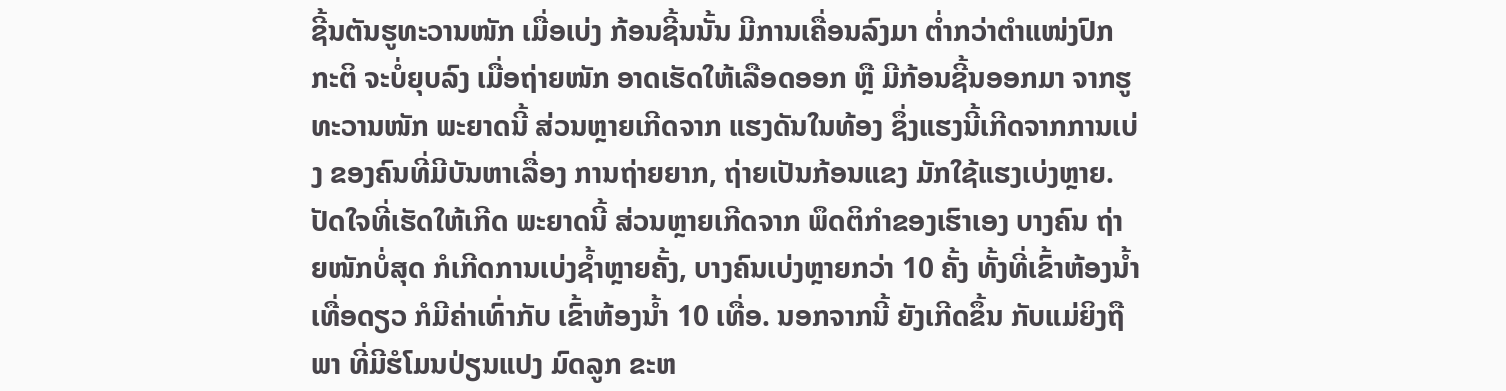ຊີ້ນຕັນຮູທະວານໜັກ ເມື່ອເບ່ງ ກ້ອນຊີ້ນນັ້ນ ມີການເຄື່ອນລົງມາ ຕໍ່າກວ່າຕໍາແໜ່ງປົກກະຕິ ຈະບໍ່ຍຸບລົງ ເມື່ອຖ່າຍໜັກ ອາດເຮັດໃຫ້ເລືອດອອກ ຫຼື ມີກ້ອນຊີ້ນອອກມາ ຈາກຮູທະວານໜັກ ພະຍາດນີ້ ສ່ວນຫຼາຍເກີດຈາກ ແຮງດັນໃນທ້ອງ ຊຶ່ງແຮງນີ້ເກີດຈາກການເບ່ງ ຂອງຄົນທີ່ມີບັນຫາເລື່ອງ ການຖ່າຍຍາກ, ຖ່າຍເປັນກ້ອນແຂງ ມັກໃຊ້ແຮງເບ່ງຫຼາຍ.
ປັດໃຈທີ່ເຮັດໃຫ້ເກີດ ພະຍາດນີ້ ສ່ວນຫຼາຍເກີດຈາກ ພຶດຕິກໍາຂອງເຮົາເອງ ບາງຄົນ ຖ່າຍໜັກບໍ່ສຸດ ກໍເກີດການເບ່ງຊໍ້າຫຼາຍຄັ້ງ, ບາງຄົນເບ່ງຫຼາຍກວ່າ 10 ຄັ້ງ ທັ້ງທີ່ເຂົ້າຫ້ອງນໍ້າ ເທື່ອດຽວ ກໍມີຄ່າເທົ່າກັບ ເຂົ້າຫ້ອງນໍ້າ 10 ເທື່ອ. ນອກຈາກນີ້ ຍັງເກີດຂຶ້ນ ກັບແມ່ຍິງຖືພາ ທີ່ມີຮໍໂມນປ່ຽນແປງ ມົດລູກ ຂະຫ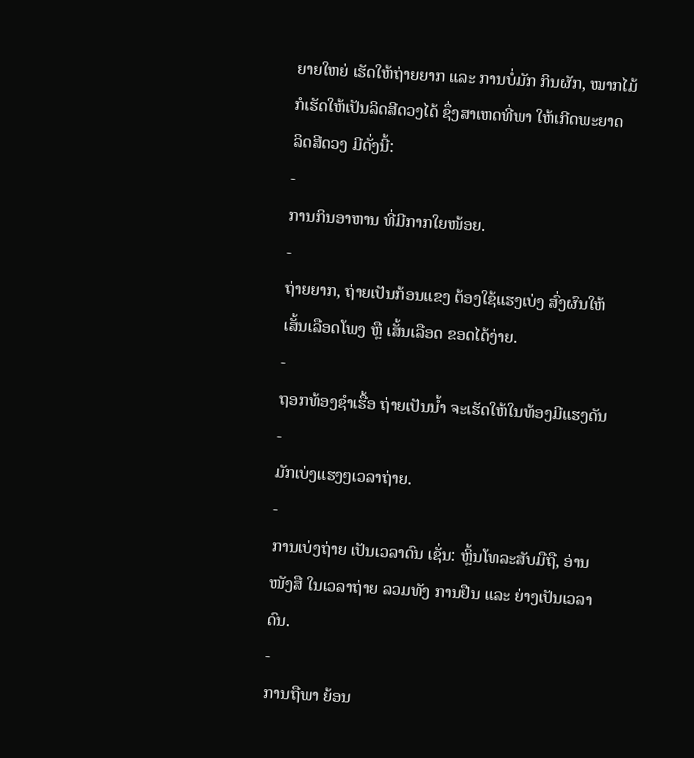ຍາຍໃຫຍ່ ເຮັດໃຫ້ຖ່າຍຍາກ ແລະ ການບໍ່ມັກ ກິນຜັກ, ໝາກໄມ້ ກໍເຮັດໃຫ້ເປັນລິດສີດວງໄດ້ ຊຶ່ງສາເຫດທີ່ພາ ໃຫ້ເກີດພະຍາດ ລິດສີດວງ ມີດັ່ງນີ້:
-
ການກິນອາຫານ ທີ່ມີກາກໃຍໜ້ອຍ.
-
ຖ່າຍຍາກ, ຖ່າຍເປັນກ້ອນແຂງ ຕ້ອງໃຊ້ແຮງເບ່ງ ສົ່ງຜົນໃຫ້ ເສັ້ນເລືອດໂພງ ຫຼື ເສັ້ນເລືອດ ຂອດໄດ້ງ່າຍ.
-
ຖອກທ້ອງຊໍາເຮື້ອ ຖ່າຍເປັນນໍ້າ ຈະເຮັດໃຫ້ໃນທ້ອງມີແຮງດັນ
-
ມັກເບ່ງແຮງໆເວລາຖ່າຍ.
-
ການເບ່ງຖ່າຍ ເປັນເວລາດົນ ເຊັ່ນ: ຫຼິ້ນໂທລະສັບມືຖື, ອ່ານໜັງສື ໃນເວລາຖ່າຍ ລວມທັງ ການຢືນ ແລະ ຍ່າງເປັນເວລາດົນ.
-
ການຖືພາ ຍ້ອນ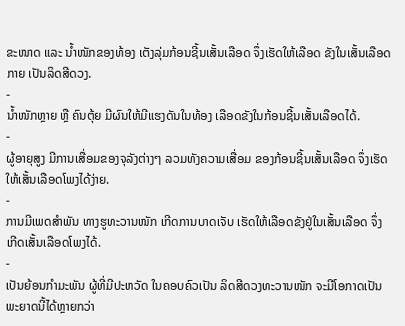ຂະໜາດ ແລະ ນໍ້າໜັກຂອງທ້ອງ ເຕັງລຸ່ມກ້ອນຊີ້ນເສັ້ນເລືອດ ຈຶ່ງເຮັດໃຫ້ເລືອດ ຂັງໃນເສັ້ນເລືອດກາຍ ເປັນລິດສີດວງ.
-
ນໍ້າໜັກຫຼາຍ ຫຼື ຄົນຕຸ້ຍ ມີຜົນໃຫ້ມີແຮງດັນໃນທ້ອງ ເລືອດຂັງໃນກ້ອນຊີ້ນເສັ້ນເລືອດໄດ້.
-
ຜູ້ອາຍຸສູງ ມີການເສື່ອມຂອງຈຸລັງຕ່າງໆ ລວມທັງຄວາມເສື່ອມ ຂອງກ້ອນຊີ້ນເສັ້ນເລືອດ ຈຶ່ງເຮັດໃຫ້ເສັ້ນເລືອດໂພງໄດ້ງ່າຍ.
-
ການມີເພດສໍາພັນ ທາງຮູທະວານໜັກ ເກີດການບາດເຈັບ ເຮັດໃຫ້ເລືອດຂັງຢູ່ໃນເສັ້ນເລືອດ ຈຶ່ງເກີດເສັ້ນເລືອດໂພງໄດ້.
-
ເປັນຍ້ອນກໍາມະພັນ ຜູ້ທີ່ມີປະຫວັດ ໃນຄອບຄົວເປັນ ລິດສີດວງທະວານໜັກ ຈະມີໂອກາດເປັນພະຍາດນີ້ໄດ້ຫຼາຍກວ່າ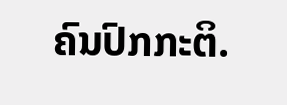ຄົນປົກກະຕິ.